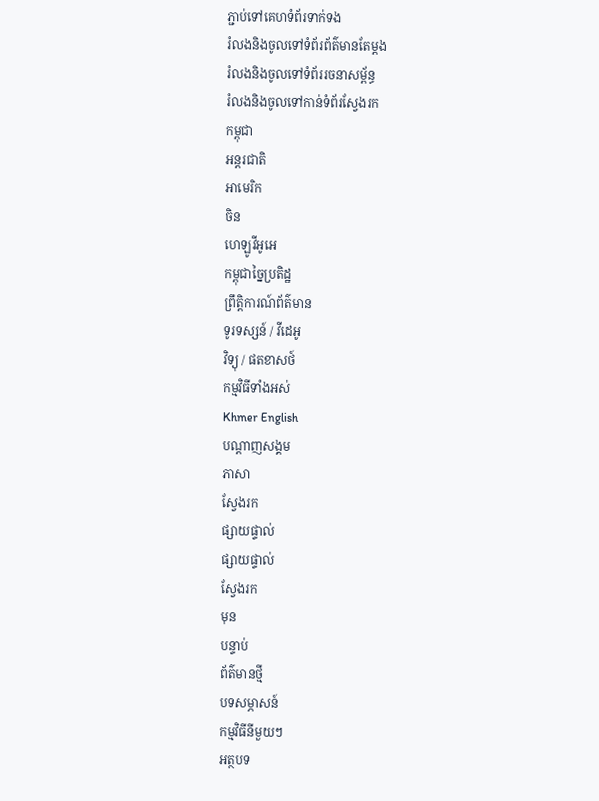ភ្ជាប់ទៅគេហទំព័រទាក់ទង
រំលងនិងចូលទៅទំព័រព័ត៌មានតែម្តង
រំលងនិងចូលទៅទំព័ររចនាសម្ព័ន្ធ
រំលងនិងចូលទៅកាន់ទំព័រស្វែងរក
កម្ពុជា
អន្តរជាតិ
អាមេរិក
ចិន
ហេឡូវីអូអេ
កម្ពុជាច្នៃប្រតិដ្ឋ
ព្រឹត្តិការណ៍ព័ត៌មាន
ទូរទស្សន៍ / វីដេអូ
វិទ្យុ / ផតខាសថ៍
កម្មវិធីទាំងអស់
Khmer English
បណ្តាញសង្គម
ភាសា
ស្វែងរក
ផ្សាយផ្ទាល់
ផ្សាយផ្ទាល់
ស្វែងរក
មុន
បន្ទាប់
ព័ត៌មានថ្មី
បទសម្ភាសន៍
កម្មវិធីនីមួយៗ
អត្ថបទ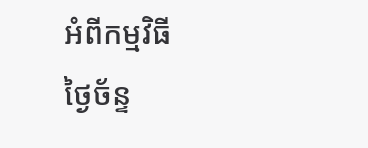អំពីកម្មវិធី
ថ្ងៃច័ន្ទ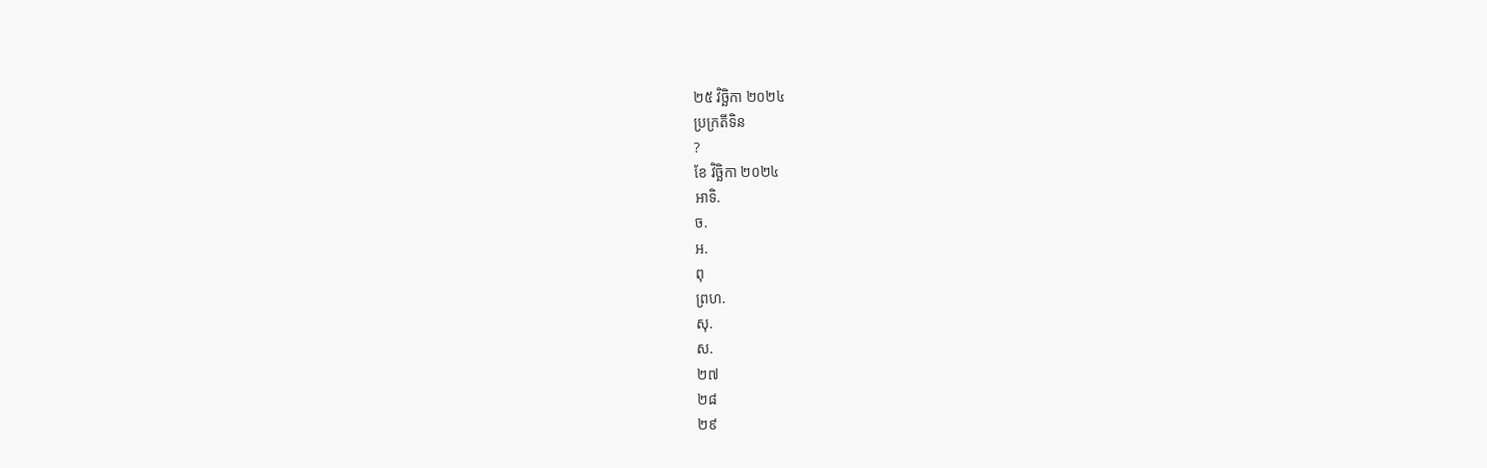២៥ វិច្ឆិកា ២០២៤
ប្រក្រតីទិន
?
ខែ វិច្ឆិកា ២០២៤
អាទិ.
ច.
អ.
ពុ
ព្រហ.
សុ.
ស.
២៧
២៨
២៩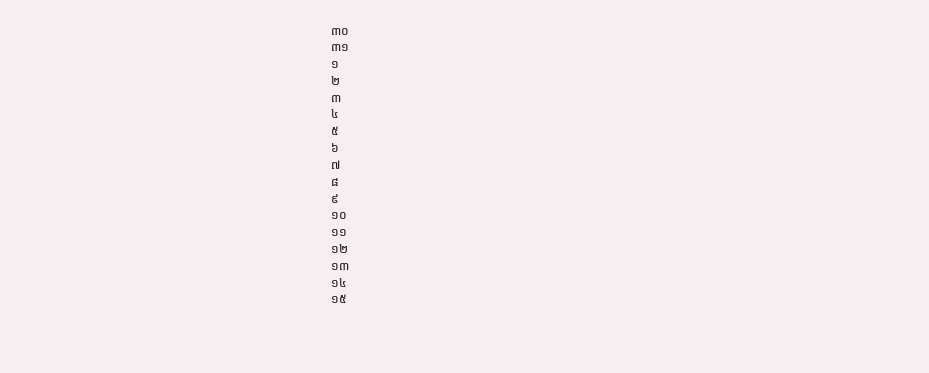៣០
៣១
១
២
៣
៤
៥
៦
៧
៨
៩
១០
១១
១២
១៣
១៤
១៥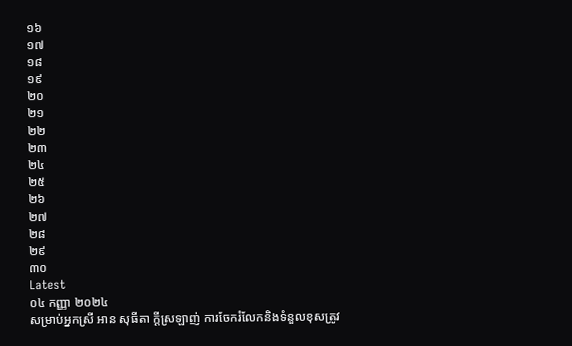១៦
១៧
១៨
១៩
២០
២១
២២
២៣
២៤
២៥
២៦
២៧
២៨
២៩
៣០
Latest
០៤ កញ្ញា ២០២៤
សម្រាប់អ្នកស្រី អាន សុធីតា ក្តីស្រឡាញ់ ការចែករំលែកនិងទំនួលខុសត្រូវ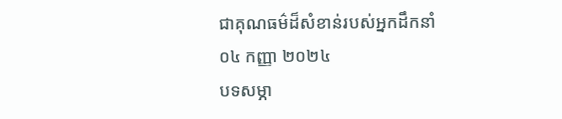ជាគុណធម៌ដ៏សំខាន់របស់អ្នកដឹកនាំ
០៤ កញ្ញា ២០២៤
បទសម្ភា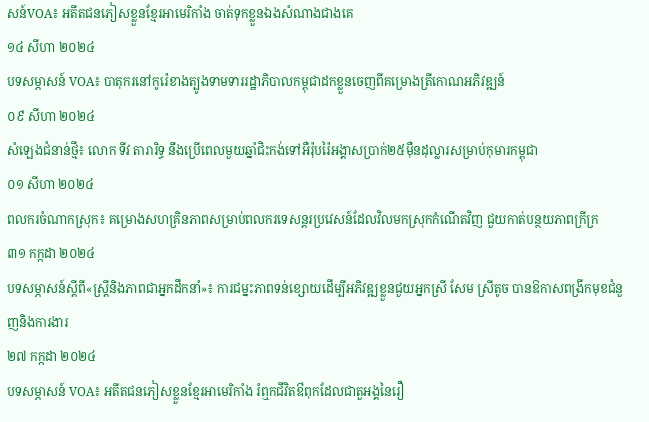សន៍VOA៖ អតីតជនភៀសខ្លួនខ្មែរអាមេរិកាំង ចាត់ទុកខ្លួនឯងសំណាងជាងគេ
១៤ សីហា ២០២៤
បទសម្ភាសន៍ VOA៖ បាតុករនៅកូរ៉េខាងត្បូងទាមទាររដ្ឋាភិបាលកម្ពុជាដកខ្លួនចេញពីគម្រោងត្រីកោណអភិវឌ្ឍន៍
០៩ សីហា ២០២៤
សំឡេងជំនាន់ថ្មី៖ លោក ទីវ តារារិទ្ធ នឹងប្រើពេលមួយឆ្នាំជិះកង់ទៅអឺរ៉ុបរ៉ៃអង្គាសប្រាក់២៥ម៉ឺនដុល្លារសម្រាប់កុមារកម្ពុជា
០១ សីហា ២០២៤
ពលករចំណាកស្រុក៖ គម្រោងសហគ្រិនភាពសម្រាប់ពលករទេសន្តរប្រវេសន៍ដែលវិលមកស្រុកកំណើតវិញ ជួយកាត់បន្ថយភាពក្រីក្រ
៣១ កក្កដា ២០២៤
បទសម្ភាសន៍ស្តីពី«ស្រ្តីនិងភាពជាអ្នកដឹកនាំ»៖ ការជម្នះភាពទន់ខ្សោយដើម្បីអភិវឌ្ឍខ្លួនជួយអ្នកស្រី សែម ស្រីតូច បានឱកាសពង្រីកមុខជំនួញនិងការងារ
២៧ កក្កដា ២០២៤
បទសម្ភាសន៍ VOA៖ អតីតជនភៀសខ្លួនខ្មែរអាមេរិកាំង រំឮកជីវិតឳពុកដែលជាតួអង្គនៃរឿ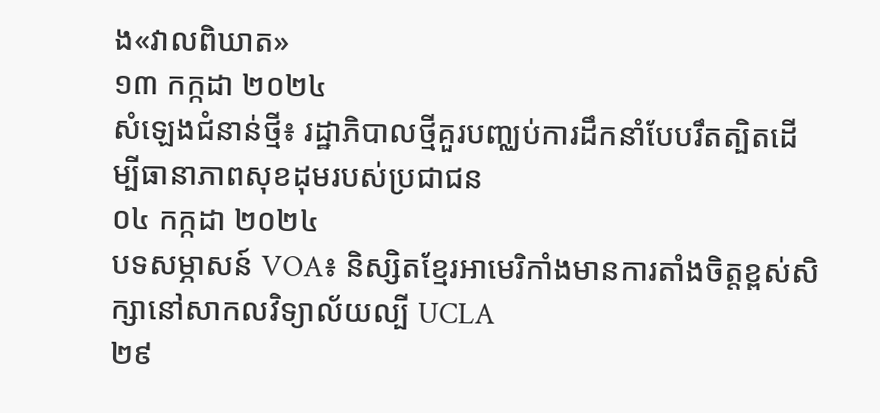ង«វាលពិឃាត»
១៣ កក្កដា ២០២៤
សំឡេងជំនាន់ថ្មី៖ រដ្ឋាភិបាលថ្មីគួរបញ្ឈប់ការដឹកនាំបែបរឹតត្បិតដើម្បីធានាភាពសុខដុមរបស់ប្រជាជន
០៤ កក្កដា ២០២៤
បទសម្ភាសន៍ VOA៖ និស្សិតខ្មែរអាមេរិកាំងមានការតាំងចិត្តខ្ពស់សិក្សានៅសាកលវិទ្យាល័យល្បី UCLA
២៩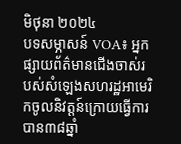មិថុនា ២០២៤
បទសម្ភាសន៍ VOA៖ អ្នកផ្សាយព័ត៌មានជើងចាស់របស់សំឡេងសហរដ្ឋអាមេរិកចូលនិវត្តន៍ក្រោយធ្វើការបាន៣៨ឆ្នាំ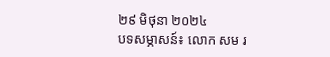២៩ មិថុនា ២០២៤
បទសម្ភាសន៍៖ លោក សម រ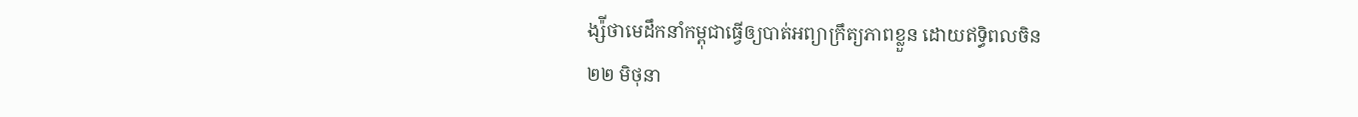ង្ស៉ីថាមេដឹកនាំកម្ពុជាធ្វើឲ្យបាត់អព្យាក្រឹត្យភាពខ្លួន ដោយឥទ្ធិពលចិន
២២ មិថុនា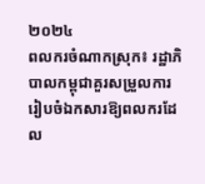២០២៤
ពលករចំណាកស្រុក៖ រដ្ឋាភិបាលកម្ពុជាគួរសម្រួលការរៀបចំឯកសារឱ្យពលករដែល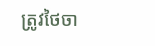ត្រូវថៃចា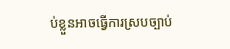ប់ខ្លួនអាចធ្វើការស្របច្បាប់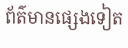ព័ត៌មានផ្សេងទៀត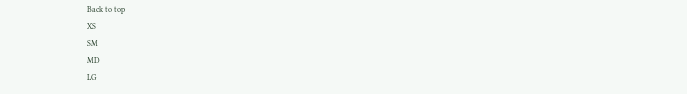Back to top
XS
SM
MD
LG